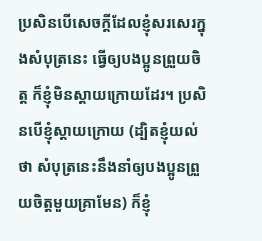ប្រសិនបើសេចក្ដីដែលខ្ញុំសរសេរក្នុងសំបុត្រនេះ ធ្វើឲ្យបងប្អូនព្រួយចិត្ត ក៏ខ្ញុំមិនស្ដាយក្រោយដែរ។ ប្រសិនបើខ្ញុំស្ដាយក្រោយ (ដ្បិតខ្ញុំយល់ថា សំបុត្រនេះនឹងនាំឲ្យបងប្អូនព្រួយចិត្តមួយគ្រាមែន) ក៏ខ្ញុំ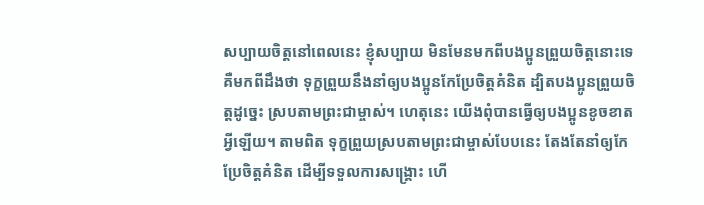សប្បាយចិត្តនៅពេលនេះ ខ្ញុំសប្បាយ មិនមែនមកពីបងប្អូនព្រួយចិត្តនោះទេ គឺមកពីដឹងថា ទុក្ខព្រួយនឹងនាំឲ្យបងប្អូនកែប្រែចិត្តគំនិត ដ្បិតបងប្អូនព្រួយចិត្តដូច្នេះ ស្របតាមព្រះជាម្ចាស់។ ហេតុនេះ យើងពុំបានធ្វើឲ្យបងប្អូនខូចខាតអ្វីឡើយ។ តាមពិត ទុក្ខព្រួយស្របតាមព្រះជាម្ចាស់បែបនេះ តែងតែនាំឲ្យកែប្រែចិត្តគំនិត ដើម្បីទទួលការសង្គ្រោះ ហើ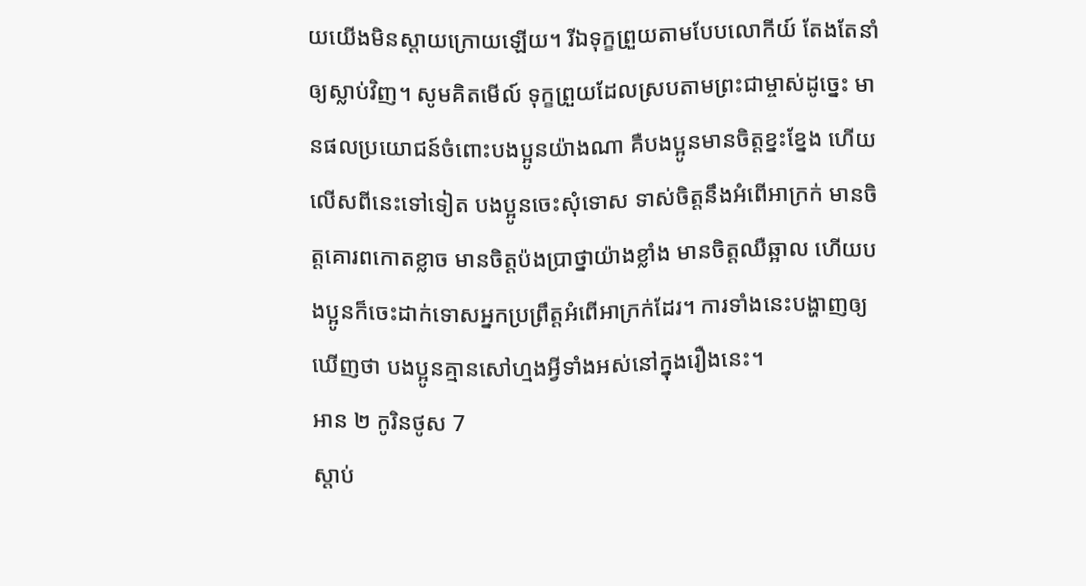យយើងមិនស្ដាយក្រោយឡើយ។ រីឯទុក្ខព្រួយតាមបែបលោកីយ៍ តែងតែនាំឲ្យស្លាប់វិញ។ សូមគិតមើល៍ ទុក្ខព្រួយដែលស្របតាមព្រះជាម្ចាស់ដូច្នេះ មានផលប្រយោជន៍ចំពោះបងប្អូនយ៉ាងណា គឺបងប្អូនមានចិត្តខ្នះខ្នែង ហើយលើសពីនេះទៅទៀត បងប្អូនចេះសុំទោស ទាស់ចិត្តនឹងអំពើអាក្រក់ មានចិត្តគោរពកោតខ្លាច មានចិត្តប៉ងប្រាថ្នាយ៉ាងខ្លាំង មានចិត្តឈឺឆ្អាល ហើយបងប្អូនក៏ចេះដាក់ទោសអ្នកប្រព្រឹត្តអំពើអាក្រក់ដែរ។ ការទាំងនេះបង្ហាញឲ្យឃើញថា បងប្អូនគ្មានសៅហ្មងអ្វីទាំងអស់នៅក្នុងរឿងនេះ។
អាន ២ កូរិនថូស 7
ស្ដាប់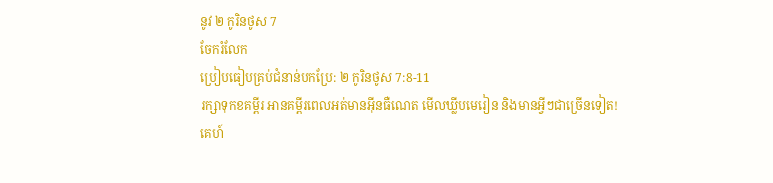នូវ ២ កូរិនថូស 7
ចែករំលែក
ប្រៀបធៀបគ្រប់ជំនាន់បកប្រែ: ២ កូរិនថូស 7:8-11
រក្សាទុកខគម្ពីរ អានគម្ពីរពេលអត់មានអ៊ីនធឺណេត មើលឃ្លីបមេរៀន និងមានអ្វីៗជាច្រើនទៀត!
គេហ៍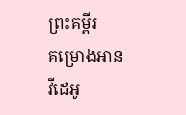ព្រះគម្ពីរ
គម្រោងអាន
វីដេអូ